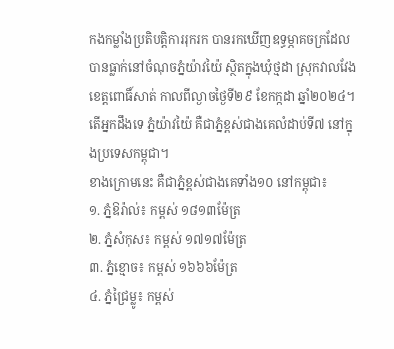កងកម្លាំងប្រតិបត្តិការរុករក បានរកឃើញឧទ្ធម្ភាគចក្រដែលបានធ្លាក់នៅចំណុចភ្នំយ៉ាវយ៉ៃ ស្ថិតក្នុងឃុំថ្មដា ស្រុកវាលវែង ខេត្តពោធិ៍សាត់ កាលពីល្ងាចថ្ងៃទី២៩ ខែកក្កដា ឆ្នាំ២០២៤។ តើអ្នកដឹងទេ ភ្នំយ៉ាវយ៉ៃ គឺជាភ្នំខ្ពស់ជាងគេលំដាប់ទី៧ នៅក្នុងប្រទេសកម្ពុជា។
ខាងក្រោមនេះ គឺជាភ្នំខ្ពស់ជាងគេទាំង១០ នៅកម្ពុជា៖
១. ភ្នំឱរ៉ាល់៖ កម្ពស់ ១៨១៣ម៉ែត្រ
២. ភ្នំសំកុស៖ កម្ពស់ ១៧១៧ម៉ែត្រ
៣. ភ្នំខ្មោច៖ កម្ពស់ ១៦៦៦ម៉ែត្រ
៤. ភ្នំជ្រៃម្លូ៖ កម្ពស់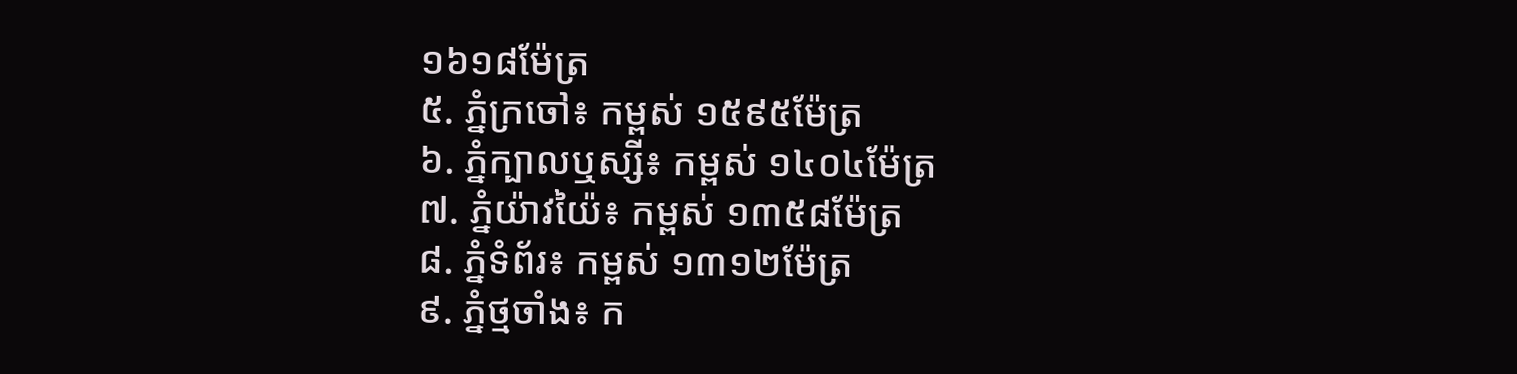១៦១៨ម៉ែត្រ
៥. ភ្នំក្រចៅ៖ កម្ពស់ ១៥៩៥ម៉ែត្រ
៦. ភ្នំក្បាលឬស្សី៖ កម្ពស់ ១៤០៤ម៉ែត្រ
៧. ភ្នំយ៉ាវយ៉ៃ៖ កម្ពស់ ១៣៥៨ម៉ែត្រ
៨. ភ្នំទំព័រ៖ កម្ពស់ ១៣១២ម៉ែត្រ
៩. ភ្នំថ្មចាំង៖ ក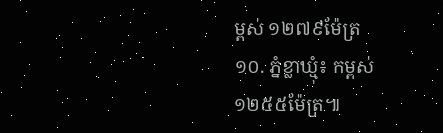ម្ពស់ ១២៧៩ម៉ែត្រ
១០. ភ្នំខ្លាឃ្មុំ៖ កម្ពស់ ១២៥៥ម៉ែត្រ៕